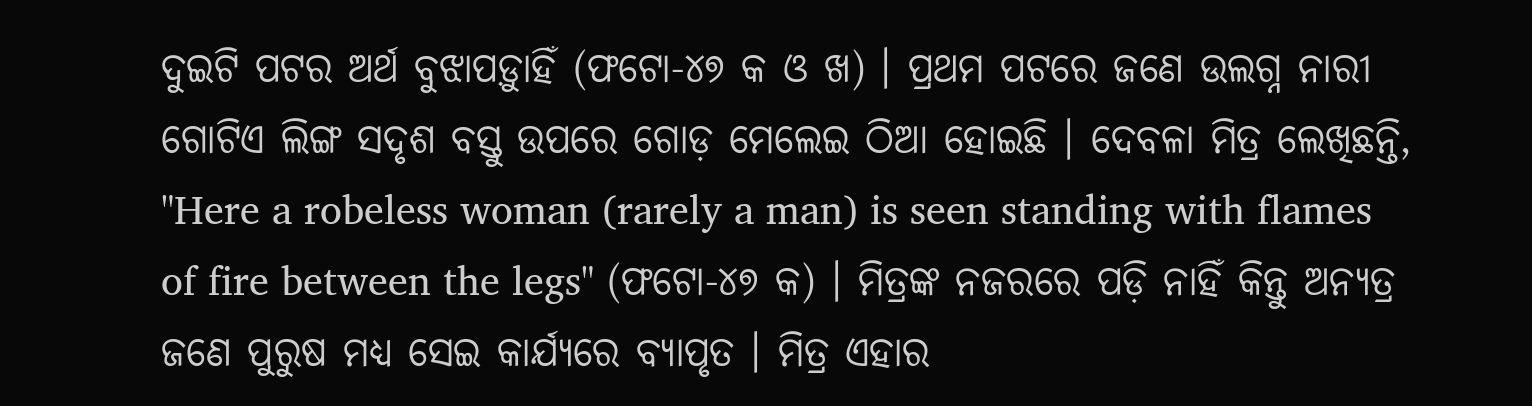ଦୁଇଟି ପଟର ଅର୍ଥ ବୁଝାପଡ଼ୁାହିଁ (ଫଟୋ-୪୭ କ ଓ ଖ) । ପ୍ରଥମ ପଟରେ ଜଣେ ଉଲଗ୍ନ ନାରୀ ଗୋଟିଏ ଲିଙ୍ଗ ସଦୃଶ ବସ୍ତୁ ଉପରେ ଗୋଡ଼ ମେଲେଇ ଠିଆ ହୋଇଛି । ଦେବଳା ମିତ୍ର ଲେଖିଛନ୍ତି, "Here a robeless woman (rarely a man) is seen standing with flames of fire between the legs" (ଫଟୋ-୪୭ କ) । ମିତ୍ରଙ୍କ ନଜରରେ ପଡ଼ି ନାହିଁ କିନ୍ତୁ ଅନ୍ୟତ୍ର ଜଣେ ପୁରୁଷ ମଧ୍ୟ ସେଇ କାର୍ଯ୍ୟରେ ବ୍ୟାପୃତ । ମିତ୍ର ଏହାର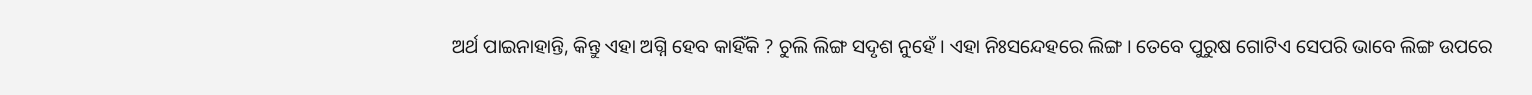ଅର୍ଥ ପାଇନାହାନ୍ତି, କିନ୍ତୁ ଏହା ଅଗ୍ନି ହେବ କାହିଁକି ? ଚୁଲି ଲିଙ୍ଗ ସଦୃଶ ନୁହେଁ । ଏହା ନିଃସନ୍ଦେହରେ ଲିଙ୍ଗ । ତେବେ ପୁରୁଷ ଗୋଟିଏ ସେପରି ଭାବେ ଲିଙ୍ଗ ଉପରେ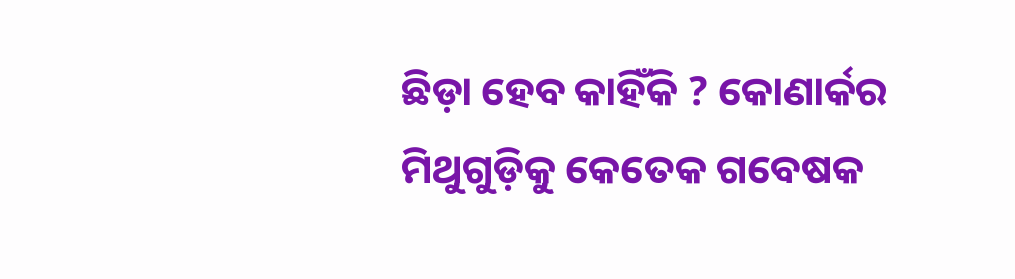ଛିଡ଼ା ହେବ କାହିଁକି ? କୋଣାର୍କର ମିଥୁଗୁଡ଼ିକୁ କେତେକ ଗବେଷକ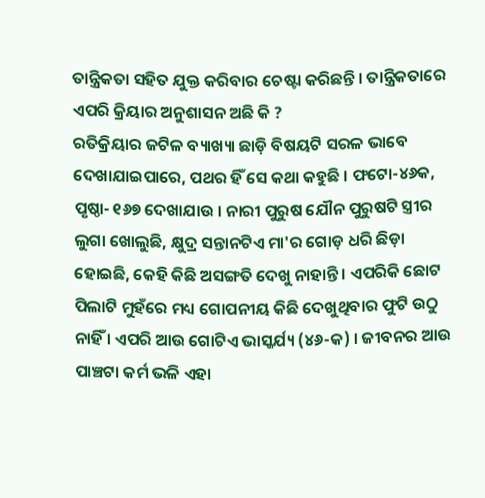ତାନ୍ତ୍ରିକତା ସହିତ ଯୁକ୍ତ କରିବାର ଚେଷ୍ଟା କରିଛନ୍ତି । ତାନ୍ତ୍ରିକତାରେ ଏପରି କ୍ରିୟାର ଅନୁଶାସନ ଅଛି କି ?
ରତିକ୍ରିୟାର ଜଟିଳ ବ୍ୟାଖ୍ୟା ଛାଡ଼ି ବିଷୟଟି ସରଳ ଭାବେ ଦେଖାଯାଇପାରେ, ପଥର ହିଁ ସେ କଥା କହୁଛି । ଫଟୋ-୪୬କ, ପୃଷ୍ଠା- ୧୬୭ ଦେଖାଯାଉ । ନାରୀ ପୁରୁଷ ଯୌନ ପୁରୁଷଟି ସ୍ତ୍ରୀର ଲୁଗା ଖୋଲୁଛି, କ୍ଷୁଦ୍ର ସନ୍ତାନଟିଏ ମା'ର ଗୋଡ଼ ଧରି ଛିଡ଼ା ହୋଇଛି, କେହି କିଛି ଅସଙ୍ଗତି ଦେଖୁ ନାହାନ୍ତି । ଏପରିକି ଛୋଟ ପିଲାଟି ମୁହଁରେ ମଧ୍ୟ ଗୋପନୀୟ କିଛି ଦେଖୁଥିବାର ଫୁଟି ଉଠୁ ନାହିଁ । ଏପରି ଆଉ ଗୋଟିଏ ଭାସ୍କର୍ଯ୍ୟ (୪୬-କ) । ଜୀବନର ଆଉ ପାଞ୍ଚଟା କର୍ମ ଭଳି ଏହା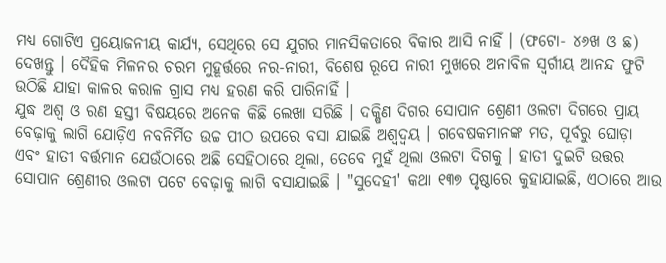ମଧ୍ୟ ଗୋଟିଏ ପ୍ରୟୋଜନୀୟ କାର୍ଯ୍ୟ, ସେଥିରେ ସେ ଯୁଗର ମାନସିକତାରେ ବିକାର ଆସି ନାହିଁ । (ଫଟୋ- ୪୬ଖ ଓ ଛ) ଦେଖନ୍ତୁ । ଦୈହିକ ମିଳନର ଚରମ ମୁହୂର୍ତ୍ତରେ ନର-ନାରୀ, ବିଶେଷ ରୂପେ ନାରୀ ମୁଖରେ ଅନାବିଳ ସ୍ୱର୍ଗୀୟ ଆନନ୍ଦ ଫୁଟି ଉଠିଛି ଯାହା କାଳର କରାଳ ଗ୍ରାସ ମଧ୍ୟ ହରଣ କରି ପାରିନାହିଁ ।
ଯୁଦ୍ଧ ଅଶ୍ୱ ଓ ରଣ ହସ୍ତୀ ବିଷୟରେ ଅନେକ କିଛି ଲେଖା ସରିଛି । ଦକ୍ଷିଣ ଦିଗର ସୋପାନ ଶ୍ରେଣୀ ଓଲଟା ଦିଗରେ ପ୍ରାୟ ବେଢ଼ାକୁ ଲାଗି ଯୋଡ଼ିଏ ନବନିର୍ମିତ ଉଚ୍ଚ ପୀଠ ଉପରେ ବସା ଯାଇଛି ଅଶ୍ୱଦ୍ୱୟ । ଗବେଷକମାନଙ୍କ ମତ, ପୂର୍ବରୁ ଘୋଡ଼ା ଏବଂ ହାତୀ ବର୍ତ୍ତମାନ ଯେଉଁଠାରେ ଅଛି ସେହିଠାରେ ଥିଲା, ତେବେ ମୁହଁ ଥିଲା ଓଲଟା ଦିଗକୁ । ହାତୀ ଦୁଇଟି ଉତ୍ତର ସୋପାନ ଶ୍ରେଣୀର ଓଲଟା ପଟେ ବେଢ଼ାକୁ ଲାଗି ବସାଯାଇଛି । "ସୁଦେହୀ' କଥା ୧୩୭ ପୃଷ୍ଠାରେ କୁହାଯାଇଛି, ଏଠାରେ ଆଉ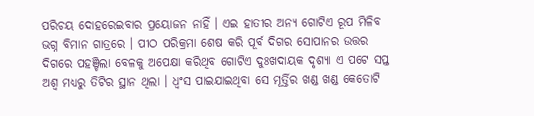ପରିଚୟ ଦୋହରେଇବାର ପ୍ରୟୋଜନ ନାହିଁ । ଏଇ ହାତୀର ଅନ୍ୟ ଗୋଟିଏ ରୂପ ମିଳିବ ଭଗ୍ନ ବିମାନ ଗାତ୍ରରେ । ପୀଠ ପରିକ୍ରମା ଶେଷ କରି ପୂର୍ବ ଦିଗର ସୋପାନର ଉତ୍ତର ଦିଗରେ ପହଞ୍ଚିଲା ବେଳକୁ ଅପେକ୍ଷା କରିଥିବ ଗୋଟିଏ ଦୁଃଖଦାୟକ ଦୃଶ୍ୟା ଏ ପଟେ ସପ୍ତ ଅଶ୍ୱ ମଧ୍ୟରୁ ତିଟିର ସ୍ଥାନ ଥିଲା । ଧ୍ୱଂସ ପାଇଯାଇଥିବା ସେ ମୂର୍ତ୍ତିର ଖଣ୍ଡ ଖଣ୍ଡ କେତୋଟି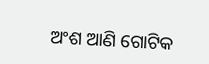ଅଂଶ ଆଣି ଗୋଟିକ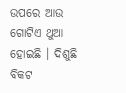ଉପରେ ଆଉ ଗୋଟିଏ ଥୁଆ ହୋଇଛି । ଦିଶୁଛି ବିକଟ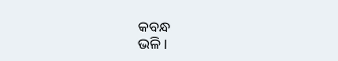କବନ୍ଧ
ଭଳି ।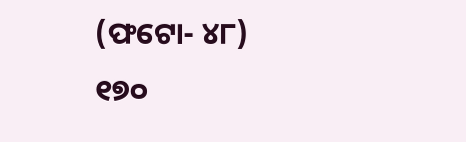(ଫଟୋ- ୪୮)
୧୭୦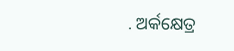. ଅର୍କକ୍ଷେତ୍ର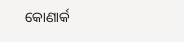କୋଣାର୍କ